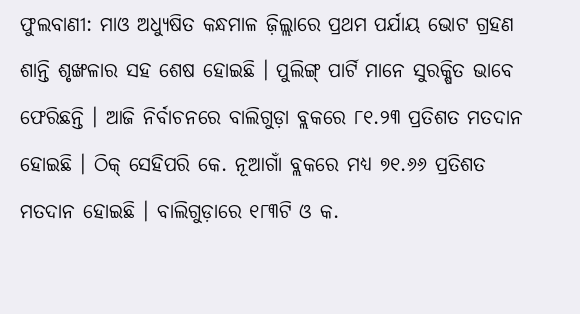ଫୁଲବାଣୀ: ମାଓ ଅଧ୍ୟୁଷିତ କନ୍ଧମାଳ ଜ଼ିଲ୍ଲାରେ ପ୍ରଥମ ପର୍ଯାୟ ଭୋଟ ଗ୍ରହଣ ଶାନ୍ତି ଶୃଙ୍ଖଳାର ସହ ଶେଷ ହୋଇଛି । ପୁଲିଙ୍ଗ୍ ପାର୍ଟି ମାନେ ସୁରକ୍ଷିତ ଭାବେ ଫେରିଛନ୍ତି । ଆଜି ନିର୍ବାଚନରେ ବାଲିଗୁଡ଼ା ବ୍ଲକରେ ୮୧.୨୩ ପ୍ରତିଶତ ମତଦାନ ହୋଇଛି । ଠିକ୍ ସେହିପରି କେ. ନୂଆଗାଁ ବ୍ଲକରେ ମଧ୍ୟ ୭୧.୬୬ ପ୍ରତିଶତ ମତଦାନ ହୋଇଛି । ବାଲିଗୁଡ଼ାରେ ୧୮୩ଟି ଓ କ.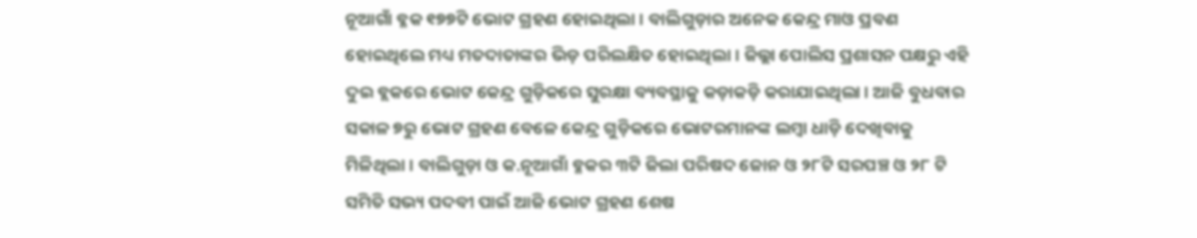ନୂଆଗାଁ ବ୍ଳକ ୧୭୭ଟି ଭୋଟ ଗ୍ରହଣ ହୋଇଥିଲା । ବାଲିଗୁଡ଼ାର ଅନେକ କେନ୍ଦ୍ର ମାଓ ପ୍ରବଣ ହୋଇଥିଲେ ମଧ୍ୟ ମତଦାତାଙ୍କର ଭିଡ଼ ପରିଲକ୍ଷିତ ହୋଇଥିଲା । ଜିଲ୍ଲା ପୋଲିସ ପ୍ରଶାସନ ପକ୍ଷରୁ ଏହି ଦୁଇ ବ୍ଲକରେ ଭୋଟ କେନ୍ଦ୍ର ଗୁଡ଼ିକରେ ସୁରକ୍ଷା ବ୍ୟବସ୍ଥାକୁ କଡ଼ାକଡ଼ି କରାଯାଇଥିଲା । ଆଜି ବୁଧବାର ସକାଳ ୭ରୁ ଭୋଟ ଗ୍ରହଣ ବେଳେ କେନ୍ଦ୍ର ଗୁଡ଼ିକରେ ଭୋଟରମାନଙ୍କ ଲମ୍ବା ଧାଡ଼ି ଦେଖିବାକୁ ମିଳିଥିଲା । ବାଲିଗୁଡ଼ା ଓ କ.ନୂଆଗାଁ ବ୍ଳକର ୩ଟି ଜିଲା ପରିଷଦ ଜୋନ ଓ ୨୮ଟି ସରପଞ୍ଚ ଓ ୨୮ ଟି ସମିତି ସଭ୍ୟ ପଦବୀ ପାଇଁ ଆଜି ଭୋଟ ଗ୍ରହଣ ଶେଷ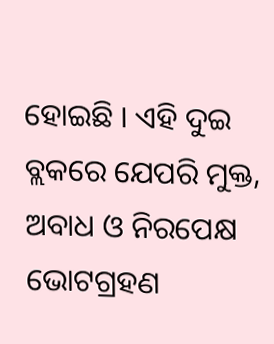ହୋଇଛି । ଏହି ଦୁଇ ବ୍ଲକରେ ଯେପରି ମୁକ୍ତ, ଅବାଧ ଓ ନିରପେକ୍ଷ ଭୋଟଗ୍ରହଣ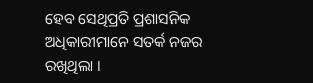ହେବ ସେଥିପ୍ରତି ପ୍ରଶାସନିକ ଅଧିକାରୀମାନେ ସତର୍କ ନଜର ରଖିଥିଲା ।